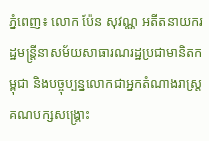ភ្នំពេញ៖ លោក ប៉ែន សុវណ្ណ អតីតនាយករដ្ឋមន្ដ្រីនាសម័យសាធារណរដ្ឋប្រជាមានិតកម្ពុជា និងបច្ចុប្បន្នលោកជាអ្នកតំណាងរាស្ដ្រគណបក្សសង្គ្រោះ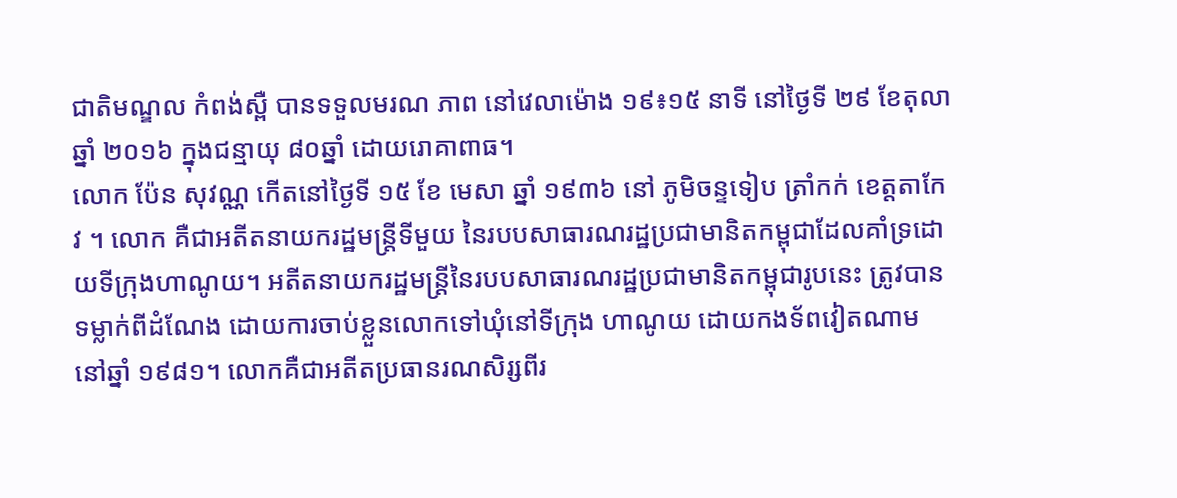ជាតិមណ្ឌល កំពង់ស្ពឺ បានទទួលមរណ ភាព នៅវេលាម៉ោង ១៩៖១៥ នាទី នៅថ្ងៃទី ២៩ ខែតុលា ឆ្នាំ ២០១៦ ក្នុងជន្មាយុ ៨០ឆ្នាំ ដោយរោគាពាធ។
លោក ប៉ែន សុវណ្ណ កើតនៅថ្ងៃទី ១៥ ខែ មេសា ឆ្នាំ ១៩៣៦ នៅ ភូមិចន្ទទៀប ត្រាំកក់ ខេត្តតាកែវ ។ លោក គឺជាអតីតនាយករដ្ឋមន្ត្រីទីមួយ នៃរបបសាធារណរដ្ឋប្រជាមានិតកម្ពុជាដែលគាំទ្រដោយទីក្រុងហាណូយ។ អតីតនាយករដ្ឋមន្ដ្រីនៃរបបសាធារណរដ្ឋប្រជាមានិតកម្ពុជារូបនេះ ត្រូវបានទម្លាក់ពីដំណែង ដោយការចាប់ខ្លួនលោកទៅឃុំនៅទីក្រុង ហាណូយ ដោយកងទ័ពវៀតណាម នៅឆ្នាំ ១៩៨១។ លោកគឺជាអតីតប្រធានរណសិរ្សពីរ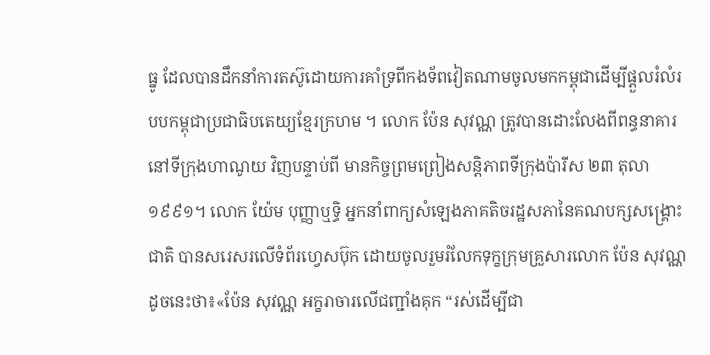ធ្នូ ដែលបានដឹកនាំការតស៊ូដោយការគាំទ្រពីកងទ័ពវៀតណាមចូលមកកម្ពុជាដើម្បីផ្ដួលរំលំរបបកម្ពុជាប្រជាធិបតេយ្យខ្មែរក្រហម ។ លោក ប៉ែន សុវណ្ណ ត្រូវបានដោះលែងពីពន្ធនាគារនៅទីក្រុងហាណូយ វិញបន្ទាប់ពី មានកិច្ចព្រមព្រៀងសន្ដិភាពទីក្រុងប៉ារីស ២៣ តុលា ១៩៩១។ លោក យ៉ែម បុញ្ញាឬទ្ធិ អ្នកនាំពាក្យសំឡេងភាគតិចរដ្ឋសភានៃគណបក្សសង្គ្រោះជាតិ បានសរេសរលើទំព័រហ្វេសប៊ុក ដោយចូលរួមរំលែកទុក្ខក្រុមគ្រួសារលោក ប៉ែន សុវណ្ណ ដូចនេះថា៖«ប៉ែន សុវណ្ណ អក្ខរាចារលើជញ្ជាំងគុក “រស់ដើម្បីជា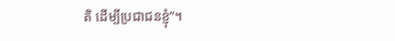តិ ដើម្បីប្រជាជនខ្ញុំ”។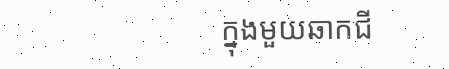ក្នុងមួយឆាកជី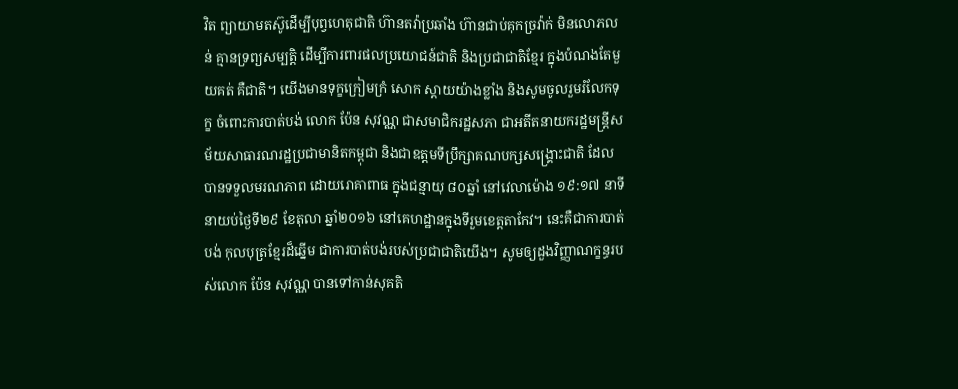វិត ព្យាយាមតស៊ូដើម្បីបុព្វហេតុជាតិ ហ៊ានតវ៉ាប្រឆាំង ហ៊ានជាប់គុកច្រវ៉ាក់ មិនលោភលន់ គ្មានទ្រព្យសម្បត្តិ ដើម្បីការពារផលប្រយោជន៍ជាតិ និងប្រជាជាតិខ្មែរ ក្នុងបំណងតែមួយគត់ គឺជាតិ។ យើងមានទុក្ខក្រៀមក្រំ សោក ស្ដាយយ៉ាងខ្លាំង និងសូមចូលរួមរំលែកទុក្ខ ចំពោះការបាត់បង់ លោក ប៉ែន សុវណ្ណ ជាសមាជិករដ្ឋសភា ជាអតីតនាយករដ្ឋមន្ត្រីសម័យសាធារណរដ្ឋប្រជាមានិតកម្ពុជា និងជាឧត្ដមទីប្រឹក្សាគណបក្សសង្គ្រោះជាតិ ដែលបានទទួលមរណភាព ដោយរោគាពាធ ក្នុងជន្មាយុ ៨០ឆ្នាំ នៅវេលាម៉ោង ១៩:១៧ នាទី នាយប់ថ្ងៃទី២៩ ខែតុលា ឆ្នាំ២០១៦ នៅគេហដ្ឋានក្នុងទីរួមខេត្តតាកែវ។ នេះគឺជាការបាត់បង់ កុលបុត្រខ្មែរដ៏ឆ្នើម ជាការបាត់បង់របស់ប្រជាជាតិយើង។ សូមឲ្យដួងវិញ្ញាណក្ខន្ធរបស់លោក ប៉ែន សុវណ្ណ បានទៅកាន់សុគតិ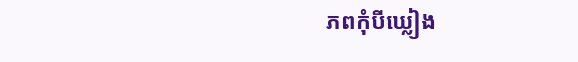ភពកុំបីឃ្លៀង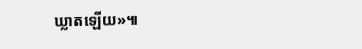ឃ្លាតឡើយ»៕